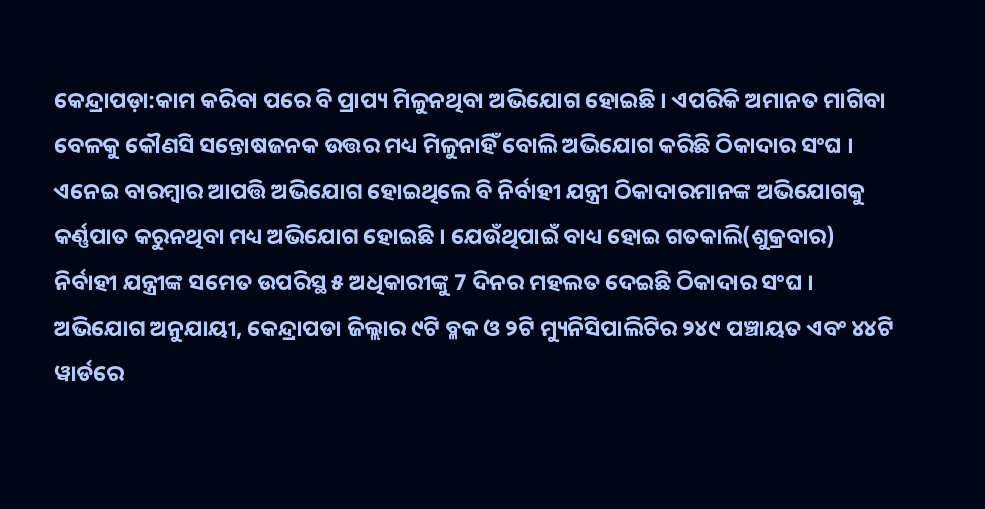କେନ୍ଦ୍ରାପଡ଼ା:କାମ କରିବା ପରେ ବି ପ୍ରାପ୍ୟ ମିଳୁନଥିବା ଅଭିଯୋଗ ହୋଇଛି । ଏପରିକି ଅମାନତ ମାଗିବା ବେଳକୁ କୌଣସି ସନ୍ତୋଷଜନକ ଉତ୍ତର ମଧ୍ୟ ମିଳୁନାହିଁ ବୋଲି ଅଭିଯୋଗ କରିଛି ଠିକାଦାର ସଂଘ । ଏନେଇ ବାରମ୍ବାର ଆପତ୍ତି ଅଭିଯୋଗ ହୋଇଥିଲେ ବି ନିର୍ବାହୀ ଯନ୍ତ୍ରୀ ଠିକାଦାରମାନଙ୍କ ଅଭିଯୋଗକୁ କର୍ଣ୍ଣପାତ କରୁନଥିବା ମଧ୍ୟ ଅଭିଯୋଗ ହୋଇଛି । ଯେଉଁଥିପାଇଁ ବାଧ୍ୟ ହୋଇ ଗତକାଲି(ଶୁକ୍ରବାର) ନିର୍ବାହୀ ଯନ୍ତ୍ରୀଙ୍କ ସମେତ ଉପରିସ୍ଥ ୫ ଅଧିକାରୀଙ୍କୁ 7 ଦିନର ମହଲତ ଦେଇଛି ଠିକାଦାର ସଂଘ ।
ଅଭିଯୋଗ ଅନୁଯାୟୀ, କେନ୍ଦ୍ରାପଡା ଜିଲ୍ଲାର ୯ଟି ବ୍ଳକ ଓ ୨ଟି ମ୍ୟୁନିସିପାଲିଟିର ୨୪୯ ପଞ୍ଚାୟତ ଏବଂ ୪୪ଟି ୱାର୍ଡରେ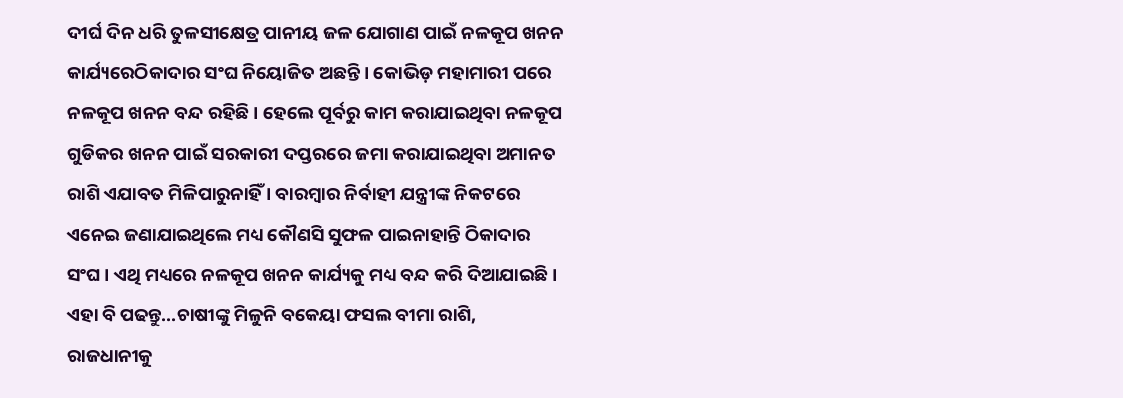ଦୀର୍ଘ ଦିନ ଧରି ତୁଳସୀକ୍ଷେତ୍ର ପାନୀୟ ଜଳ ଯୋଗାଣ ପାଇଁ ନଳକୂପ ଖନନ କାର୍ଯ୍ୟରେଠିକାଦାର ସଂଘ ନିୟୋଜିତ ଅଛନ୍ତି । କୋଭିଡ଼ ମହାମାରୀ ପରେ ନଳକୂପ ଖନନ ବନ୍ଦ ରହିଛି । ହେଲେ ପୂର୍ବରୁ କାମ କରାଯାଇଥିବା ନଳକୂପ ଗୁଡିକର ଖନନ ପାଇଁ ସରକାରୀ ଦପ୍ତରରେ ଜମା କରାଯାଇଥିବା ଅମାନତ ରାଶି ଏଯାବତ ମିଳିପାରୁନାହିଁ । ବାରମ୍ବାର ନିର୍ବାହୀ ଯନ୍ତ୍ରୀଙ୍କ ନିକଟରେ ଏନେଇ ଜଣାଯାଇଥିଲେ ମଧ୍ୟ କୌଣସି ସୁଫଳ ପାଇନାହାନ୍ତି ଠିକାଦାର ସଂଘ । ଏଥି ମଧ୍ୟରେ ନଳକୂପ ଖନନ କାର୍ଯ୍ୟକୁ ମଧ୍ୟ ବନ୍ଦ କରି ଦିଆଯାଇଛି ।
ଏହା ବି ପଢନ୍ତୁ...ଚାଷୀଙ୍କୁ ମିଳୁନି ବକେୟା ଫସଲ ବୀମା ରାଶି, ରାଜଧାନୀକୁ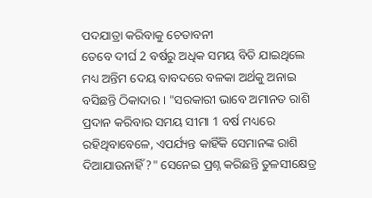ପଦଯାତ୍ରା କରିବାକୁ ଚେତାବନୀ
ତେବେ ଦୀର୍ଘ 2 ବର୍ଷରୁ ଅଧିକ ସମୟ ବିତି ଯାଇଥିଲେ ମଧ୍ୟ ଅନ୍ତିମ ଦେୟ ବାବଦରେ ବଳକା ଅର୍ଥକୁ ଅନାଇ ବସିଛନ୍ତି ଠିକାଦାର । "ସରକାରୀ ଭାବେ ଅମାନତ ରାଶି ପ୍ରଦାନ କରିବାର ସମୟ ସୀମା 1 ବର୍ଷ ମଧ୍ୟରେ ରହିଥିବାବେଳେ, ଏପର୍ଯ୍ୟନ୍ତ କାହିଁକି ସେମାନଙ୍କ ରାଶି ଦିଆଯାଉନାହିଁ ?" ସେନେଇ ପ୍ରଶ୍ନ କରିଛନ୍ତି ତୁଳସୀକ୍ଷେତ୍ର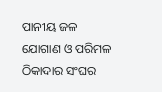ପାନୀୟ ଜଳ ଯୋଗାଣ ଓ ପରିମଳ ଠିକାଦାର ସଂଘର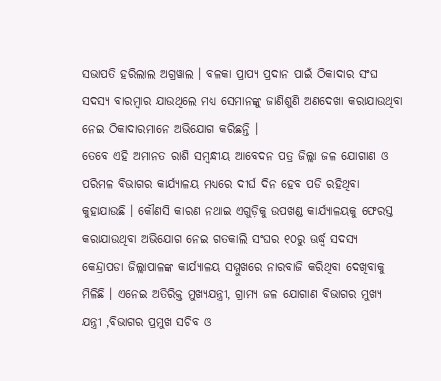ସଭାପତି ହରିଲାଲ ଅଗ୍ରୱାଲ । ବଳକା ପ୍ରାପ୍ୟ ପ୍ରଦାନ ପାଇଁ ଠିକାଦାର ସଂଘ ସଦସ୍ୟ ବାରମ୍ବାର ଯାଉଥିଲେ ମଧ୍ୟ ସେମାନଙ୍କୁ ଜାଣିଶୁଣି ଅଣଦେଖା କରାଯାଉଥିବା ନେଇ ଠିକାଦାରମାନେ ଅଭିଯୋଗ କରିଛନ୍ତି ।
ତେବେ ଏହି ଅମାନତ ରାଶି ସମ୍ବନ୍ଧୀୟ ଆବେଦନ ପତ୍ର ଜିଲ୍ଲା ଜଳ ଯୋଗାଣ ଓ ପରିମଳ ବିଭାଗର କାର୍ଯ୍ୟାଳୟ ମଧ୍ୟରେ ଦୀର୍ଘ ଦିନ ହେବ ପଡି ରହିଥିବା କୁହାଯାଉଛି । କୌଣସି କାରଣ ନଥାଇ ଏଗୁଡ଼ିକୁ ଉପଖଣ୍ଡ କାର୍ଯ୍ୟାଳୟକୁ ଫେରସ୍ତ କରାଯାଉଥିବା ଅଭିଯୋଗ ନେଇ ଗତକାଲି ସଂଘର ୧୦ରୁ ଊର୍ଦ୍ଧ୍ବ ସଦସ୍ୟ କେନ୍ଦ୍ରାପଡା ଜିଲ୍ଲାପାଳଙ୍କ କାର୍ଯ୍ୟାଳୟ ସମ୍ମୁଖରେ ନାରବାଜି କରିଥିବା ଦେଖିବାକୁ ମିଳିଛି । ଏନେଇ ଅତିରିକ୍ତ ମୁଖ୍ୟଯନ୍ତ୍ରୀ, ଗ୍ରାମ୍ୟ ଜଳ ଯୋଗାଣ ବିଭାଗର ମୁଖ୍ୟ ଯନ୍ତ୍ରୀ ,ବିଭାଗର ପ୍ରମୁଖ ସଚିବ ଓ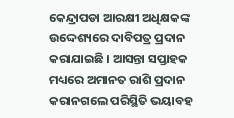କେନ୍ଦ୍ରାପଡା ଆରକ୍ଷୀ ଅଧିକ୍ଷକଙ୍କ ଉଦ୍ଦେଶ୍ୟରେ ଦାବିପତ୍ର ପ୍ରଦାନ କରାଯାଇଛି । ଆସନ୍ତା ସପ୍ତାହକ ମଧ୍ୟରେ ଅମାନତ ରାଶି ପ୍ରଦାନ କରାନଗଲେ ପରିସ୍ଥିତି ଭୟାବହ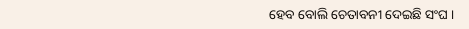ହେବ ବୋଲି ଚେତାବନୀ ଦେଇଛି ସଂଘ ।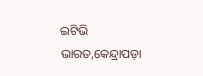ଇଟିଭି ଭାରତ,କେନ୍ଦ୍ରାପଡ଼ା